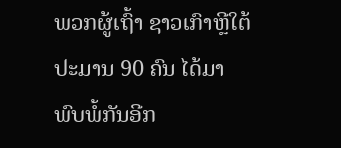ພວກຜູ້ເຖົ້າ ຊາວເກົາຫຼີໃຕ້ ປະມານ 90 ຄົນ ໄດ້ມາພົບພໍ້ກັນອີກ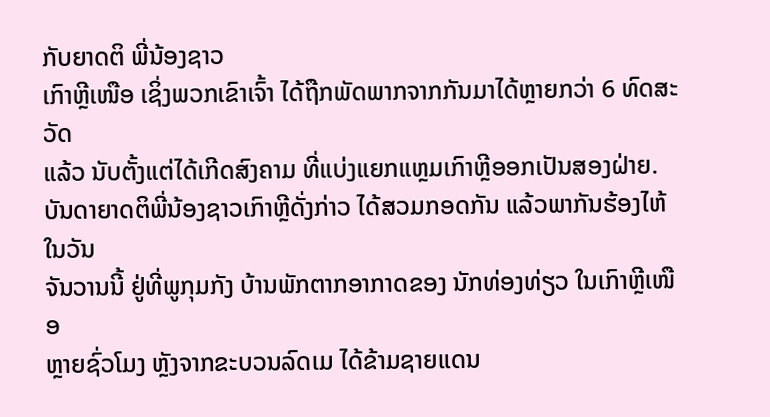ກັບຍາດຕິ ພີ່ນ້ອງຊາວ
ເກົາຫຼີເໜືອ ເຊິ່ງພວກເຂົາເຈົ້າ ໄດ້ຖືກພັດພາກຈາກກັນມາໄດ້ຫຼາຍກວ່າ 6 ທົດສະວັດ
ແລ້ວ ນັບຕັ້ງແຕ່ໄດ້ເກີດສົງຄາມ ທີ່ແບ່ງແຍກແຫຼມເກົາຫຼີອອກເປັນສອງຝ່າຍ.
ບັນດາຍາດຕິພີ່ນ້ອງຊາວເກົາຫຼີດັ່ງກ່າວ ໄດ້ສວມກອດກັນ ແລ້ວພາກັນຮ້ອງໄຫ້ ໃນວັນ
ຈັນວານນີ້ ຢູ່ທີ່ພູກຸມກັງ ບ້ານພັກຕາກອາກາດຂອງ ນັກທ່ອງທ່ຽວ ໃນເກົາຫຼີເໜືອ
ຫຼາຍຊົ່ວໂມງ ຫຼັງຈາກຂະບວນລົດເມ ໄດ້ຂ້າມຊາຍແດນ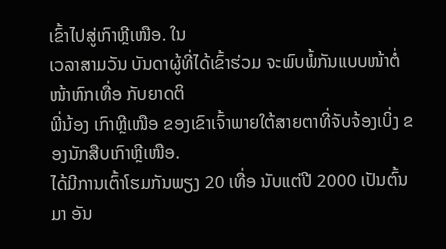ເຂົ້າໄປສູ່ເກົາຫຼີເໜືອ. ໃນ
ເວລາສາມວັນ ບັນດາຜູ້ທີ່ໄດ້ເຂົ້າຮ່ວມ ຈະພົບພໍ້ກັນແບບໜ້າຕໍ່ໜ້າຫົກເທື່ອ ກັບຍາດຕິ
ພີ່ນ້ອງ ເກົາຫຼີເໜືອ ຂອງເຂົາເຈົ້າພາຍໃຕ້ສາຍຕາທີ່ຈັບຈ້ອງເບິ່ງ ຂອງນັກສືບເກົາຫຼີເໜືອ.
ໄດ້ມີການເຕົ້າໂຮມກັນພຽງ 20 ເທື່ອ ນັບແຕ່ປີ 2000 ເປັນຕົ້ນມາ ອັນ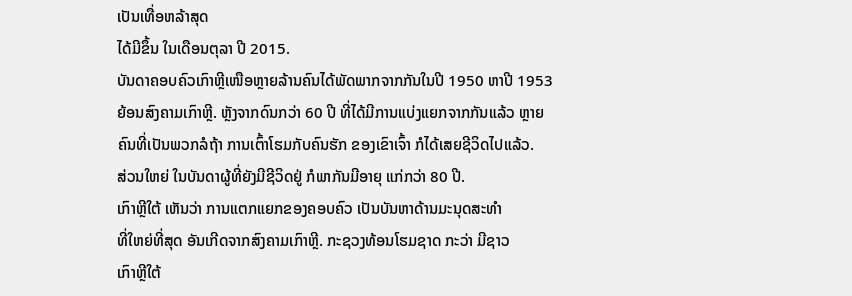ເປັນເທື່ອຫລ້າສຸດ
ໄດ້ມີຂຶ້ນ ໃນເດືອນຕຸລາ ປີ 2015.
ບັນດາຄອບຄົວເກົາຫຼີເໜືອຫຼາຍລ້ານຄົນໄດ້ພັດພາກຈາກກັນໃນປີ 1950 ຫາປີ 1953
ຍ້ອນສົງຄາມເກົາຫຼີ. ຫຼັງຈາກດົນກວ່າ 60 ປີ ທີ່ໄດ້ມີການແບ່ງແຍກຈາກກັນແລ້ວ ຫຼາຍ
ຄົນທີ່ເປັນພວກລໍຖ້າ ການເຕົ້າໂຮມກັບຄົນຮັກ ຂອງເຂົາເຈົ້າ ກໍໄດ້ເສຍຊີວິດໄປແລ້ວ.
ສ່ວນໃຫຍ່ ໃນບັນດາຜູ້ທີ່ຍັງມີຊີວິດຢູ່ ກໍພາກັນມີອາຍຸ ແກ່ກວ່າ 80 ປີ.
ເກົາຫຼີໃຕ້ ເຫັນວ່າ ການແຕກແຍກຂອງຄອບຄົວ ເປັນບັນຫາດ້ານມະນຸດສະທຳ
ທີ່ໃຫຍ່ທີ່ສຸດ ອັນເກີດຈາກສົງຄາມເກົາຫຼີ. ກະຊວງທ້ອນໂຮມຊາດ ກະວ່າ ມີຊາວ
ເກົາຫຼີໃຕ້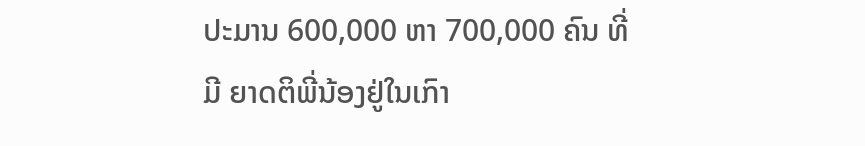ປະມານ 600,000 ຫາ 700,000 ຄົນ ທີ່ມີ ຍາດຕິພີ່ນ້ອງຢູ່ໃນເກົາ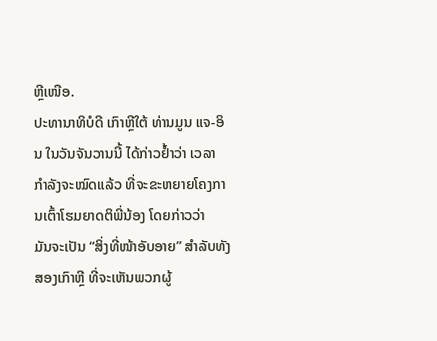ຫຼີເໜືອ.
ປະທານາທິບໍດີ ເກົາຫຼີໃຕ້ ທ່ານມູນ ແຈ-ອິນ ໃນວັນຈັນວານນີ້ ໄດ້ກ່າວຢ້ຳວ່າ ເວລາ
ກຳລັງຈະໝົດແລ້ວ ທີ່ຈະຂະຫຍາຍໂຄງການເຕົ້າໂຮມຍາດຕິພີ່ນ້ອງ ໂດຍກ່າວວ່າ
ມັນຈະເປັນ “ສິ່ງທີ່ໜ້າອັບອາຍ” ສຳລັບທັງສອງເກົາຫຼີ ທີ່ຈະເຫັນພວກຜູ້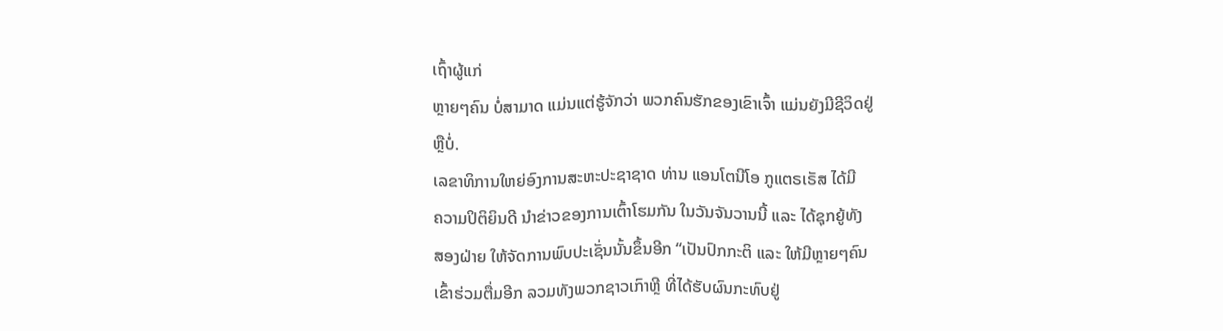ເຖົ້າຜູ້ແກ່
ຫຼາຍໆຄົນ ບໍ່ສາມາດ ແມ່ນແຕ່ຮູ້ຈັກວ່າ ພວກຄົນຮັກຂອງເຂົາເຈົ້າ ແມ່ນຍັງມີຊີວິດຢູ່
ຫຼືບໍ່.
ເລຂາທິການໃຫຍ່ອົງການສະຫະປະຊາຊາດ ທ່ານ ແອນໂຕນີໂອ ກູແຕຣເຣັສ ໄດ້ມີ
ຄວາມປິຕິຍິນດີ ນຳຂ່າວຂອງການເຕົ້າໂຮມກັນ ໃນວັນຈັນວານນີ້ ແລະ ໄດ້ຊຸກຍູ້ທັງ
ສອງຝ່າຍ ໃຫ້ຈັດການພົບປະເຊັ່ນນັ້ນຂຶ້ນອີກ “ເປັນປົກກະຕິ ແລະ ໃຫ້ມີຫຼາຍໆຄົນ
ເຂົ້າຮ່ວມຕື່ມອີກ ລວມທັງພວກຊາວເກົາຫຼີ ທີ່ໄດ້ຮັບຜົນກະທົບຢູ່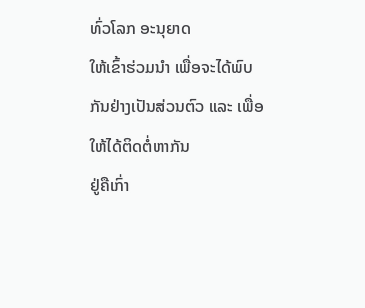ທົ່ວໂລກ ອະນຸຍາດ
ໃຫ້ເຂົ້າຮ່ວມນຳ ເພື່ອຈະໄດ້ພົບກັນຢ່າງເປັນສ່ວນຕົວ ແລະ ເພື່ອໃຫ້ໄດ້ຕິດຕໍ່ຫາກັນ
ຢູ່ຄືເກົ່າ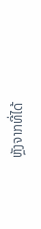ຫຼັງຈາກທີ່ໄດ້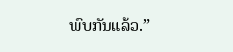ພົບກັນແລ້ວ.”